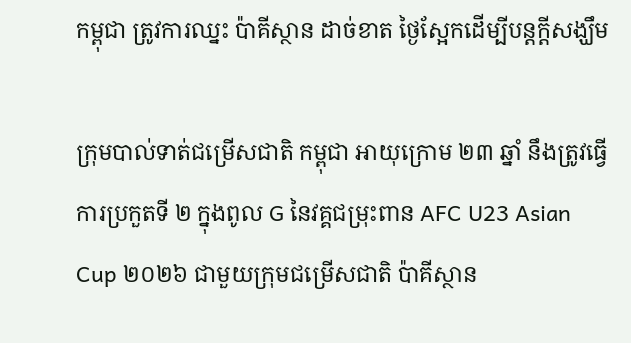កម្ពុជា ត្រូវការឈ្នះ ប៉ាគីស្ថាន ដាច់ខាត ថ្ងៃស្អែកដើម្បីបន្តក្តីសង្ឃឹម

ក្រុមបាល់ទាត់ជម្រើសជាតិ កម្ពុជា អាយុក្រោម ២៣ ឆ្នាំ នឹងត្រូវធ្វើការប្រកួតទី ២ ក្នុងពូល G នៃវគ្គជម្រុះពាន AFC U23 Asian Cup ២០២៦ ជាមួយក្រុមជម្រើសជាតិ ប៉ាគីស្ថាន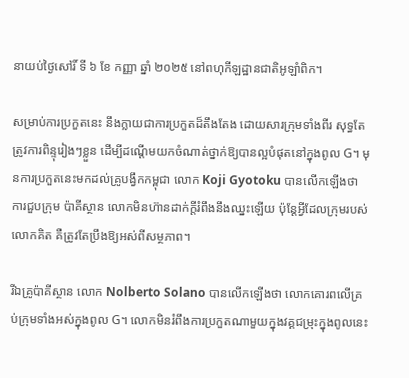នាយប់ថ្ងៃសៅរិ៍ ទី ៦ ខែ កញ្ញា ឆ្នាំ ២០២៥ នៅពហុកីឡដ្ឋានជាតិអូឡាំពិក។

សម្រាប់ការប្រកួតនេះ នឹងក្លាយជាការប្រកួតដ៏តឹងតែង ដោយសារក្រុមទាំងពីរ សុទ្ធតែត្រូវការពិន្ទុរៀងៗខ្លួន ដើម្បីដណ្តើមយកចំណាត់ថ្នាក់ឱ្យបានល្អបំផុតនៅក្នុងពូល G។ មុនការប្រកួតនេះមកដល់គ្រូបង្វឹកកម្ពុជា លោក Koji Gyotoku បានលើកឡើងថា ការជួបក្រុម ប៉ាគីស្ថាន លោកមិនហ៊ានដាក់ក្តីរំពឹងនឹងឈ្នះឡើយ ប៉ុន្តែអ្វីដែលក្រុមរបស់លោកគិត គឺត្រូវតែប្រឹងឱ្យអស់ពីសម្ថភាព។

រីឯគ្រូប៉ាគីស្ថាន លោក Nolberto Solano បានលើកឡើងថា លោកគោរពលើគ្រប់ក្រុមទាំងអស់ក្នុងពូល G។ លោកមិនរំពឹងការប្រកួតណាមួយក្នុងវគ្គជម្រុះក្នុងពូលនេះ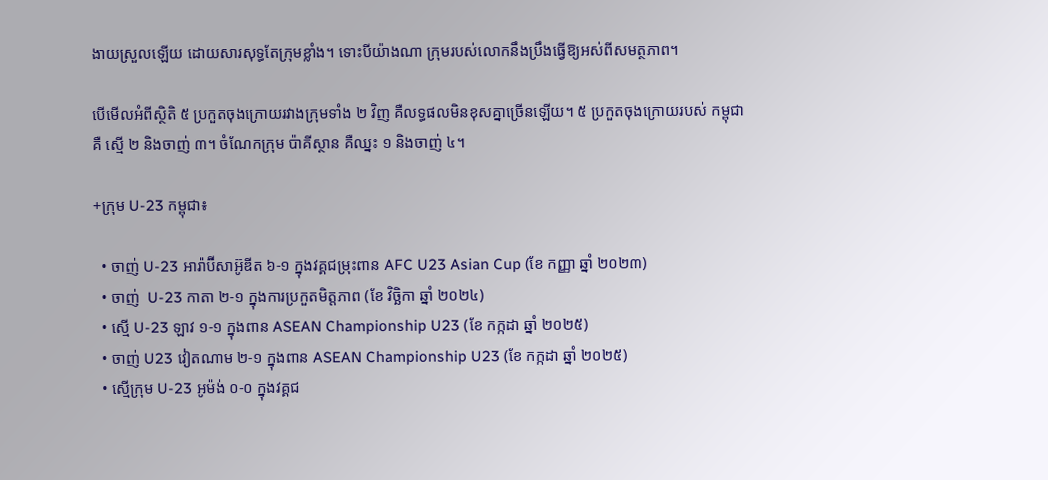ងាយស្រួលឡើយ ដោយសារសុទ្ធតែក្រុមខ្លាំង។ ទោះបីយ៉ាងណា ក្រុមរបស់លោកនឹងប្រឹងធ្វើឱ្យអស់ពីសមត្ថភាព។

បើមើលអំពីស្ថិតិ ៥ ប្រកួតចុងក្រោយរវាងក្រុមទាំង ២ វិញ គឺលទ្ធផលមិនខុសគ្នាច្រើនឡើយ។ ៥ ប្រកួតចុងក្រោយរបស់ កម្ពុជា គឺ ស្មើ ២ និងចាញ់ ៣។ ចំណែកក្រុម ប៉ាគីស្ថាន គឺឈ្នះ ១ និងចាញ់ ៤។

+ក្រុម U-23 កម្ពុជា៖

  • ចាញ់ U-23 អារ៉ាប៊ីសាអ៊ូឌីត ៦-១ ក្នុងវគ្គជម្រុះពាន AFC U23 Asian Cup (ខែ កញ្ញា ឆ្នាំ ២០២៣)
  • ចាញ់  U-23 កាតា ២-១ ក្នុងការប្រកួតមិត្តភាព (ខែ វិច្ឆិកា ឆ្នាំ ២០២៤)
  • ស្មើ U-23 ឡាវ ១-១ ក្នុងពាន ASEAN Championship U23 (ខែ កក្កដា ឆ្នាំ ២០២៥)
  • ចាញ់ U23 វៀតណាម ២-១ ក្នុងពាន ASEAN Championship U23 (ខែ កក្កដា ឆ្នាំ ២០២៥)
  • ស្មើក្រុម U-23 អូម៉ង់ ០-០ ក្នុងវគ្គជ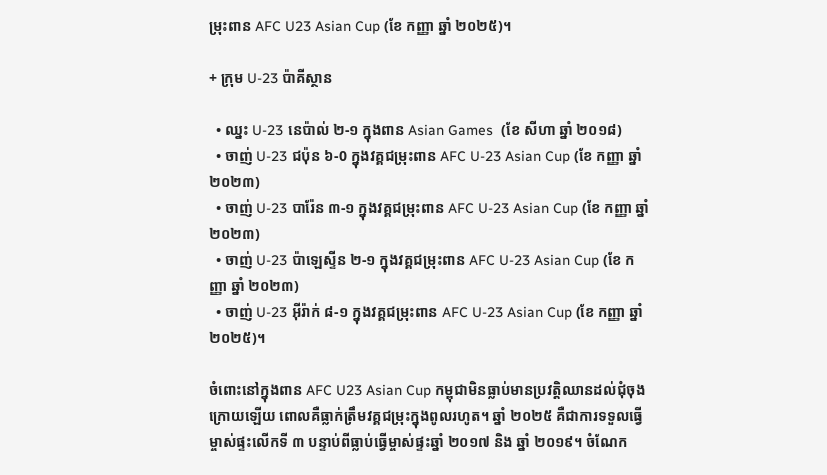ម្រុះពាន AFC U23 Asian Cup (ខែ កញ្ញា ឆ្នាំ ២០២៥)។

+ ក្រុម U-23 ប៉ាគីស្ថាន

  • ឈ្នះ U-23 នេប៉ាល់ ២-១ ក្នុងពាន Asian Games  (ខែ សីហា ឆ្នាំ ២០១៨)
  • ចាញ់ U-23 ជប៉ុន ៦-0 ក្នុងវគ្គជម្រុះពាន AFC U-23 Asian Cup (ខែ កញ្ញា ឆ្នាំ ២០២៣)
  • ចាញ់ U-23 បារ៉ែន ៣-១ ក្នុងវគ្គជម្រុះពាន AFC U-23 Asian Cup (ខែ កញ្ញា ឆ្នាំ ២០២៣)
  • ចាញ់ U-23 ប៉ាឡេស្ទីន ២-១ ក្នុងវគ្គជម្រុះពាន AFC U-23 Asian Cup (ខែ កញ្ញា ឆ្នាំ ២០២៣)
  • ចាញ់ U-23 អ៊ីរ៉ាក់ ៨-១ ក្នុងវគ្គជម្រុះពាន AFC U-23 Asian Cup (ខែ កញ្ញា ឆ្នាំ ២០២៥)។

ចំពោះនៅក្នុងពាន AFC U23 Asian Cup កម្ពុជាមិនធ្លាប់មានប្រវត្តិឈានដល់ជុំចុងក្រោយឡើយ ពោលគឺធ្លាក់ត្រឹមវគ្គជម្រុះក្នុងពូលរហូត។ ឆ្នាំ ២០២៥ គឺជាការទទួលធ្វើម្ចាស់ផ្ទះលើកទី ៣ បន្ទាប់ពីធ្លាប់ធ្វើម្ចាស់ផ្ទះឆ្នាំ ២០១៧ និង ឆ្នាំ ២០១៩។ ចំណែក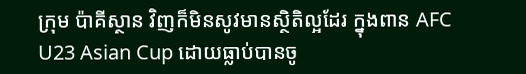ក្រុម ប៉ាគីស្ថាន វិញក៏មិនសូវមានស្ថិតិល្អដែរ ក្នុងពាន AFC U23 Asian Cup ដោយធ្លាប់បានចូ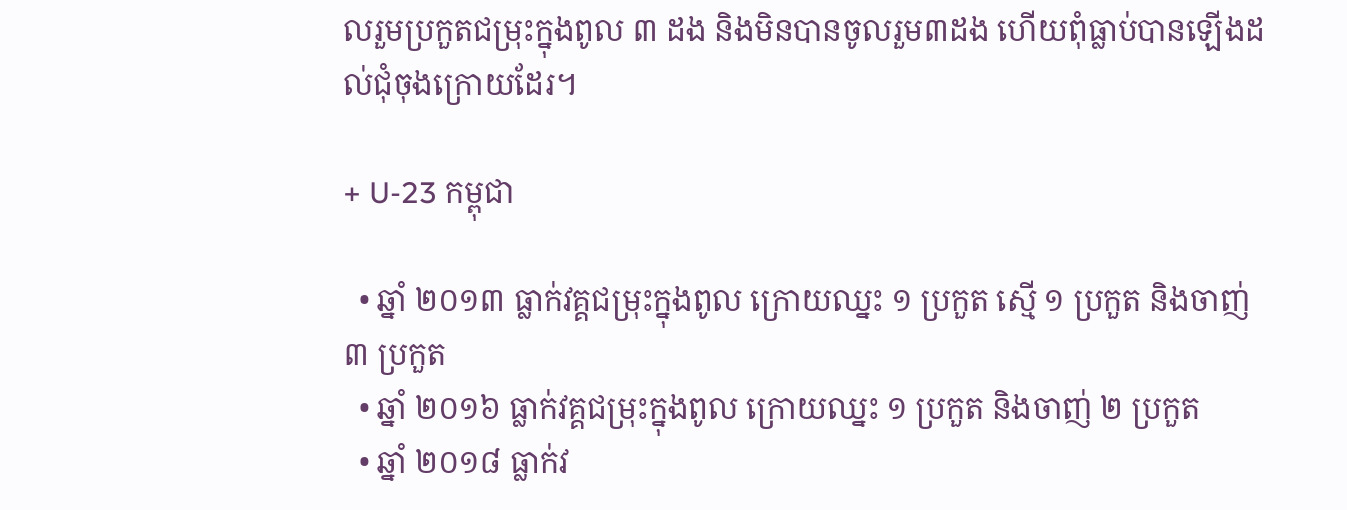លរួមប្រកួតជម្រុះក្នុងពូល ៣ ដង និងមិនបានចូលរួម៣ដង ហើយពុំធ្លាប់បានឡើងដល់ជុំចុងក្រោយដែរ។

+ U-23 កម្ពុជា

  • ឆ្នាំ ២០១៣ ធ្លាក់វគ្គជម្រុះក្នុងពូល ក្រោយឈ្នះ ១ ប្រកួត ស្មើ ១ ប្រកួត និងចាញ់ ៣ ប្រកួត
  • ឆ្នាំ ២០១៦ ធ្លាក់វគ្គជម្រុះក្នុងពូល ក្រោយឈ្នះ ១ ប្រកួត និងចាញ់ ២ ប្រកួត
  • ឆ្នាំ ២០១៨ ធ្លាក់វ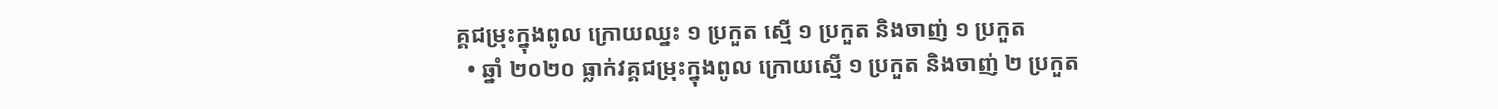គ្គជម្រុះក្នុងពូល ក្រោយឈ្នះ ១ ប្រកួត ស្មើ ១ ប្រកួត និងចាញ់ ១ ប្រកួត
  • ឆ្នាំ ២០២០ ធ្លាក់វគ្គជម្រុះក្នុងពូល ក្រោយស្មើ ១ ប្រកួត និងចាញ់ ២ ប្រកួត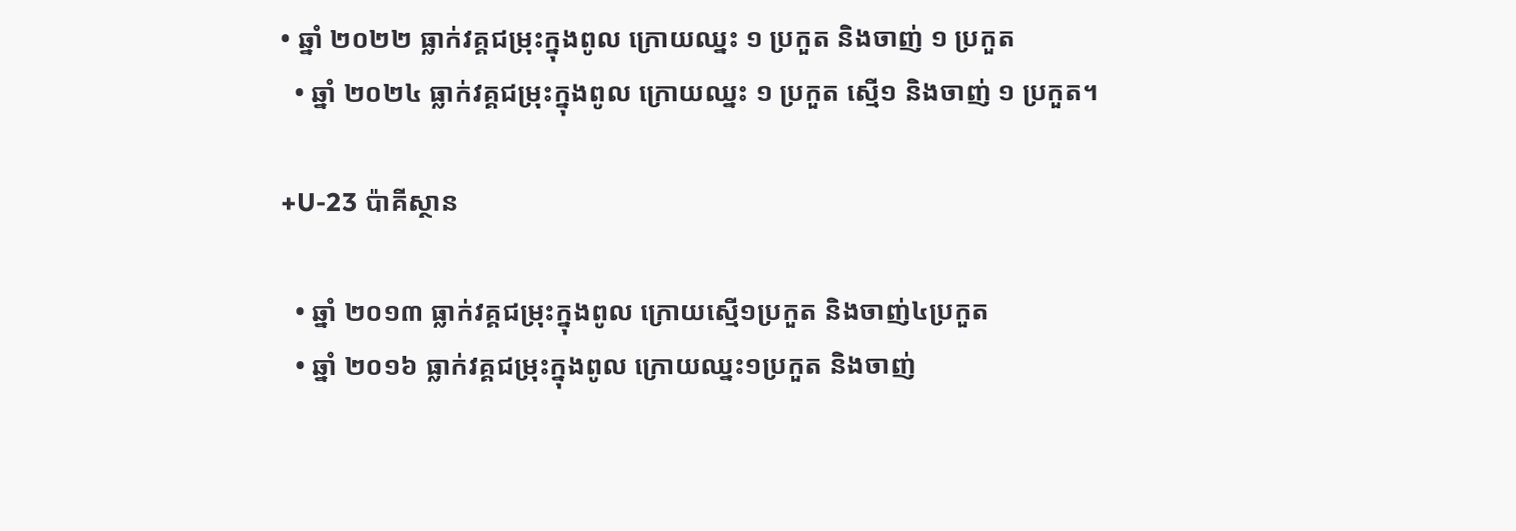• ឆ្នាំ ២០២២ ធ្លាក់វគ្គជម្រុះក្នុងពូល ក្រោយឈ្នះ ១ ប្រកួត និងចាញ់ ១ ប្រកួត
  • ឆ្នាំ ២០២៤ ធ្លាក់វគ្គជម្រុះក្នុងពូល ក្រោយឈ្នះ ១ ប្រកួត ស្មើ១ និងចាញ់ ១ ប្រកួត។

+U-23 ប៉ាគីស្ថាន

  • ឆ្នាំ ២០១៣ ធ្លាក់វគ្គជម្រុះក្នុងពូល ក្រោយស្មើ១ប្រកួត និងចាញ់៤ប្រកួត
  • ឆ្នាំ ២០១៦ ធ្លាក់វគ្គជម្រុះក្នុងពូល ក្រោយឈ្នះ១ប្រកួត និងចាញ់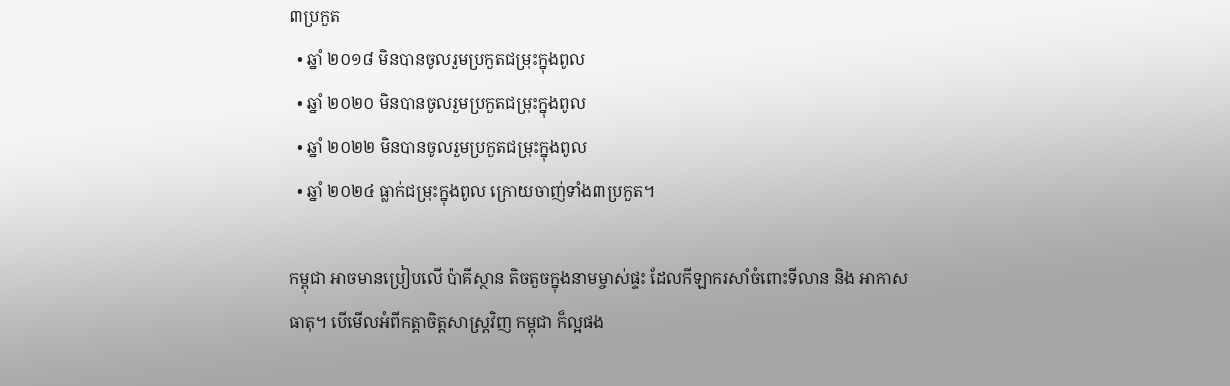៣ប្រកួត
  • ឆ្នាំ ២០១៨ មិនបានចូលរួមប្រកួតជម្រុះក្នុងពូល
  • ឆ្នាំ ២០២០ មិនបានចូលរួមប្រកួតជម្រុះក្នុងពូល
  • ឆ្នាំ ២០២២ មិនបានចូលរួមប្រកួតជម្រុះក្នុងពូល
  • ឆ្នាំ ២០២៤ ធ្លាក់ជម្រុះក្នុងពូល ក្រោយចាញ់ទាំង៣ប្រកួត។

កម្ពុជា អាចមានប្រៀបលើ ប៉ាគីស្ថាន តិចតួចក្នុងនាមម្ចាស់ផ្ទះ ដែលកីឡាករសាំចំពោះទីលាន និង អាកាសធាតុ។ បើមើលអំពីកត្តាចិត្តសាស្ត្រវិញ កម្ពុជា ក៏ល្អផង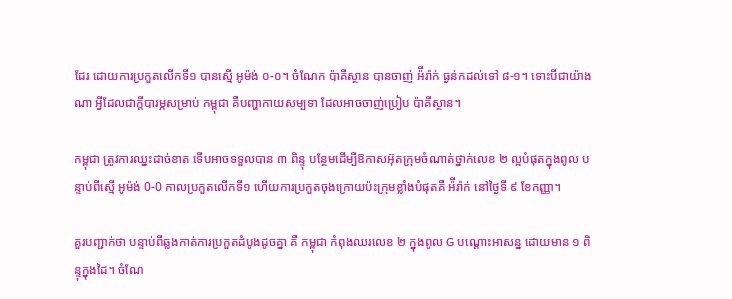ដែរ ដោយការប្រកួតលើកទី១ បានស្មើ អូម៉ង់ ០-០។ ចំណែក ប៉ាគីស្ថាន បានចាញ់ អ៉ីរ៉ាក់ ធ្ងន់កដល់ទៅ ៨-១។ ទោះបីជាយ៉ាងណា អ្វីដែលជាក្តីបារម្ភសម្រាប់ កម្ពុជា គឺបញ្ហាកាយសម្បទា ដែលអាចចាញ់ប្រៀប ប៉ាគីស្ថាន។

កម្ពុជា ត្រូវការឈ្នះដាច់ខាត ទើបអាចទទួលបាន ៣ ពិន្ទុ បន្ថែមដើម្បីឱកាសអ៊ុតក្រុមចំណាត់ថ្នាក់លេខ ២ ល្អបំផុតក្នុងពូល បន្ទាប់ពីស្មើ អូម៉ង់ 0-0 កាលប្រកួតលើកទី១ ហើយការប្រកួតចុងក្រោយប៉ះក្រុមខ្លាំងបំផុតគឺ អ៉ីរ៉ាក់ នៅថ្ងៃទី ៩ ខែកញ្ញា។

គួរបញ្ជាក់ថា បន្ទាប់ពីឆ្លងកាត់ការប្រកួតដំបូងដូចគ្នា គឺ កម្ពុជា កំពុងឈរលេខ ២ ក្នុងពូល G បណ្តោះអាសន្ន ដោយមាន ១ ពិន្ទុក្នុងដៃ។ ចំណែ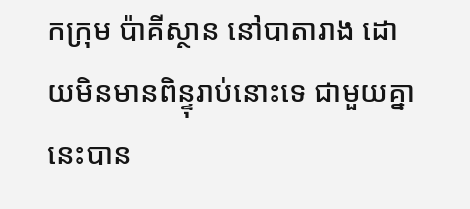កក្រុម ប៉ាគីស្ថាន នៅបាតារាង ដោយមិនមានពិន្ទុរាប់នោះទេ ជាមួយគ្នានេះបាន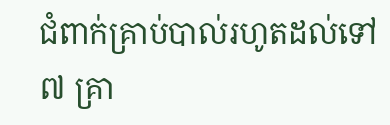ជំពាក់គ្រាប់បាល់រហូតដល់ទៅ ៧ គ្រា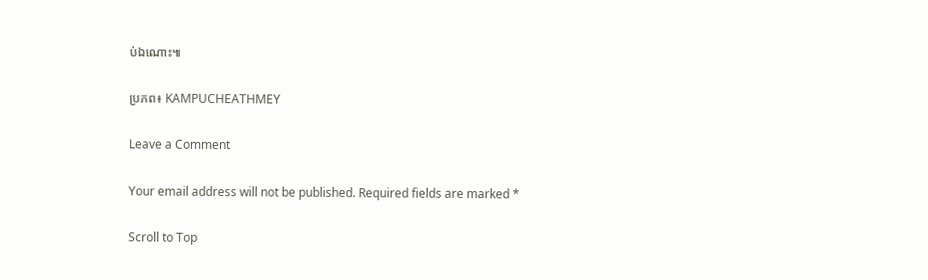ប់ឯណោះ៕

ប្រភព៖ KAMPUCHEATHMEY

Leave a Comment

Your email address will not be published. Required fields are marked *

Scroll to Top